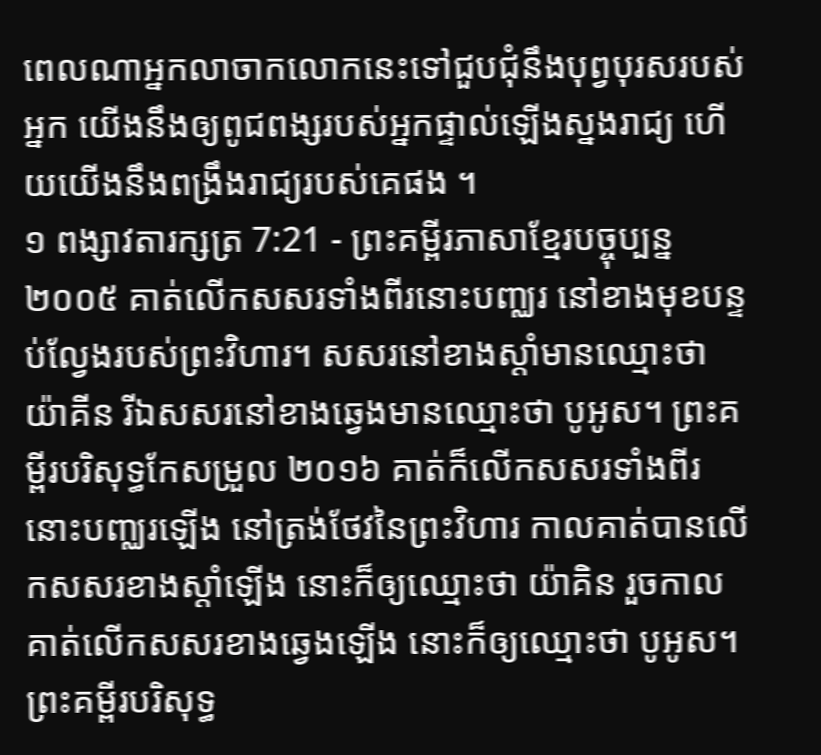ពេលណាអ្នកលាចាកលោកនេះទៅជួបជុំនឹងបុព្វបុរសរបស់អ្នក យើងនឹងឲ្យពូជពង្សរបស់អ្នកផ្ទាល់ឡើងស្នងរាជ្យ ហើយយើងនឹងពង្រឹងរាជ្យរបស់គេផង ។
១ ពង្សាវតារក្សត្រ 7:21 - ព្រះគម្ពីរភាសាខ្មែរបច្ចុប្បន្ន ២០០៥ គាត់លើកសសរទាំងពីរនោះបញ្ឈរ នៅខាងមុខបន្ទប់ល្វែងរបស់ព្រះវិហារ។ សសរនៅខាងស្ដាំមានឈ្មោះថា យ៉ាគីន រីឯសសរនៅខាងឆ្វេងមានឈ្មោះថា បូអូស។ ព្រះគម្ពីរបរិសុទ្ធកែសម្រួល ២០១៦ គាត់ក៏លើកសសរទាំងពីរនោះបញ្ឈរឡើង នៅត្រង់ថែវនៃព្រះវិហារ កាលគាត់បានលើកសសរខាងស្តាំឡើង នោះក៏ឲ្យឈ្មោះថា យ៉ាគិន រួចកាលគាត់លើកសសរខាងឆ្វេងឡើង នោះក៏ឲ្យឈ្មោះថា បូអូស។ ព្រះគម្ពីរបរិសុទ្ធ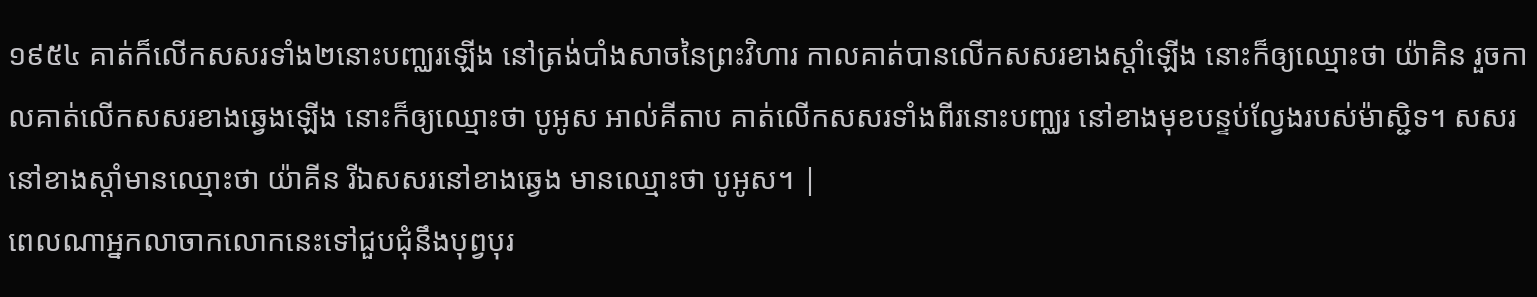១៩៥៤ គាត់ក៏លើកសសរទាំង២នោះបញ្ឈរឡើង នៅត្រង់បាំងសាចនៃព្រះវិហារ កាលគាត់បានលើកសសរខាងស្តាំឡើង នោះក៏ឲ្យឈ្មោះថា យ៉ាគិន រួចកាលគាត់លើកសសរខាងឆ្វេងឡើង នោះក៏ឲ្យឈ្មោះថា បូអូស អាល់គីតាប គាត់លើកសសរទាំងពីរនោះបញ្ឈរ នៅខាងមុខបន្ទប់ល្វែងរបស់ម៉ាស្ជិទ។ សសរនៅខាងស្តាំមានឈ្មោះថា យ៉ាគីន រីឯសសរនៅខាងឆ្វេង មានឈ្មោះថា បូអូស។ |
ពេលណាអ្នកលាចាកលោកនេះទៅជួបជុំនឹងបុព្វបុរ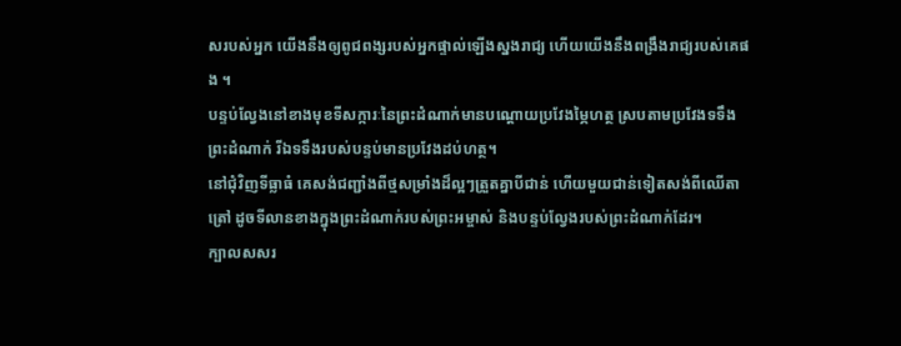សរបស់អ្នក យើងនឹងឲ្យពូជពង្សរបស់អ្នកផ្ទាល់ឡើងស្នងរាជ្យ ហើយយើងនឹងពង្រឹងរាជ្យរបស់គេផង ។
បន្ទប់ល្វែងនៅខាងមុខទីសក្ការៈនៃព្រះដំណាក់មានបណ្ដោយប្រវែងម្ភៃហត្ថ ស្របតាមប្រវែងទទឹងព្រះដំណាក់ រីឯទទឹងរបស់បន្ទប់មានប្រវែងដប់ហត្ថ។
នៅជុំវិញទីធ្លាធំ គេសង់ជញ្ជាំងពីថ្មសម្រាំងដ៏ល្អៗត្រួតគ្នាបីជាន់ ហើយមួយជាន់ទៀតសង់ពីឈើតាត្រៅ ដូចទីលានខាងក្នុងព្រះដំណាក់របស់ព្រះអម្ចាស់ និងបន្ទប់ល្វែងរបស់ព្រះដំណាក់ដែរ។
ក្បាលសសរ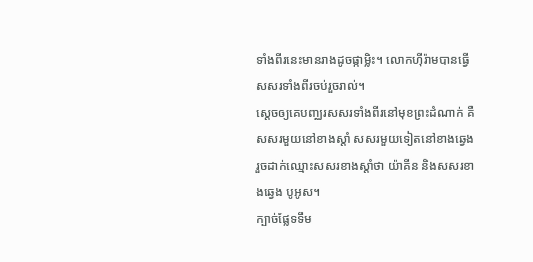ទាំងពីរនេះមានរាងដូចផ្កាម្លិះ។ លោកហ៊ីរ៉ាមបានធ្វើសសរទាំងពីរចប់រួចរាល់។
ស្ដេចឲ្យគេបញ្ឈរសសរទាំងពីរនៅមុខព្រះដំណាក់ គឺ សសរមួយនៅខាងស្ដាំ សសរមួយទៀតនៅខាងឆ្វេង រួចដាក់ឈ្មោះសសរខាងស្ដាំថា យ៉ាគីន និងសសរខាងឆ្វេង បូអូស។
ក្បាច់ផ្លែទទឹម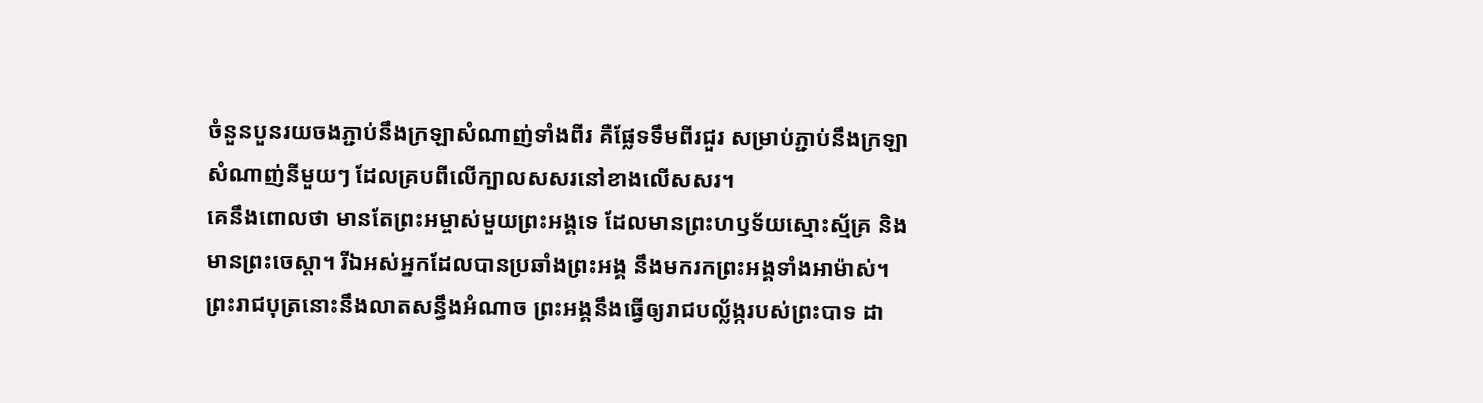ចំនួនបួនរយចងភ្ជាប់នឹងក្រឡាសំណាញ់ទាំងពីរ គឺផ្លែទទឹមពីរជួរ សម្រាប់ភ្ជាប់នឹងក្រឡាសំណាញ់នីមួយៗ ដែលគ្របពីលើក្បាលសសរនៅខាងលើសសរ។
គេនឹងពោលថា មានតែព្រះអម្ចាស់មួយព្រះអង្គទេ ដែលមានព្រះហឫទ័យស្មោះស្ម័គ្រ និងមានព្រះចេស្ដា។ រីឯអស់អ្នកដែលបានប្រឆាំងព្រះអង្គ នឹងមករកព្រះអង្គទាំងអាម៉ាស់។
ព្រះរាជបុត្រនោះនឹងលាតសន្ធឹងអំណាច ព្រះអង្គនឹងធ្វើឲ្យរាជបល្ល័ង្ករបស់ព្រះបាទ ដា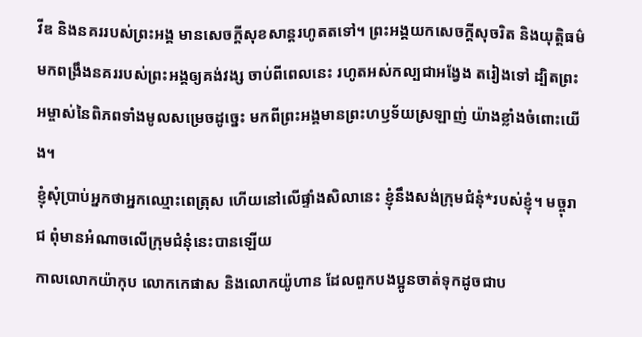វីឌ និងនគររបស់ព្រះអង្គ មានសេចក្ដីសុខសាន្តរហូតតទៅ។ ព្រះអង្គយកសេចក្ដីសុចរិត និងយុត្តិធម៌ មកពង្រឹងនគររបស់ព្រះអង្គឲ្យគង់វង្ស ចាប់ពីពេលនេះ រហូតអស់កល្បជាអង្វែង តរៀងទៅ ដ្បិតព្រះអម្ចាស់នៃពិភពទាំងមូលសម្រេចដូច្នេះ មកពីព្រះអង្គមានព្រះហឫទ័យស្រឡាញ់ យ៉ាងខ្លាំងចំពោះយើង។
ខ្ញុំសុំប្រាប់អ្នកថាអ្នកឈ្មោះពេត្រុស ហើយនៅលើផ្ទាំងសិលានេះ ខ្ញុំនឹងសង់ក្រុមជំនុំ*របស់ខ្ញុំ។ មច្ចុរាជ ពុំមានអំណាចលើក្រុមជំនុំនេះបានឡើយ
កាលលោកយ៉ាកុប លោកកេផាស និងលោកយ៉ូហាន ដែលពួកបងប្អូនចាត់ទុកដូចជាប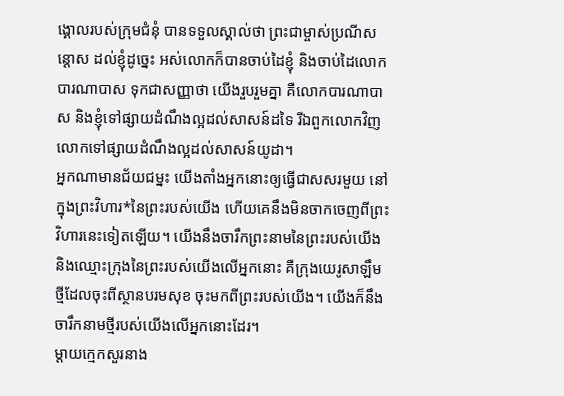ង្គោលរបស់ក្រុមជំនុំ បានទទួលស្គាល់ថា ព្រះជាម្ចាស់ប្រណីសន្ដោស ដល់ខ្ញុំដូច្នេះ អស់លោកក៏បានចាប់ដៃខ្ញុំ និងចាប់ដៃលោកបារណាបាស ទុកជាសញ្ញាថា យើងរួបរួមគ្នា គឺលោកបារណាបាស និងខ្ញុំទៅផ្សាយដំណឹងល្អដល់សាសន៍ដទៃ រីឯពួកលោកវិញ លោកទៅផ្សាយដំណឹងល្អដល់សាសន៍យូដា។
អ្នកណាមានជ័យជម្នះ យើងតាំងអ្នកនោះឲ្យធ្វើជាសសរមួយ នៅក្នុងព្រះវិហារ*នៃព្រះរបស់យើង ហើយគេនឹងមិនចាកចេញពីព្រះវិហារនេះទៀតឡើយ។ យើងនឹងចារឹកព្រះនាមនៃព្រះរបស់យើង និងឈ្មោះក្រុងនៃព្រះរបស់យើងលើអ្នកនោះ គឺក្រុងយេរូសាឡឹមថ្មីដែលចុះពីស្ថានបរមសុខ ចុះមកពីព្រះរបស់យើង។ យើងក៏នឹងចារឹកនាមថ្មីរបស់យើងលើអ្នកនោះដែរ។
ម្ដាយក្មេកសួរនាង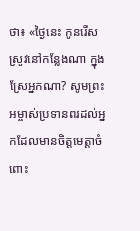ថា៖ «ថ្ងៃនេះ កូនរើសស្រូវនៅកន្លែងណា ក្នុងស្រែអ្នកណា? សូមព្រះអម្ចាស់ប្រទានពរដល់អ្នកដែលមានចិត្តមេត្តាចំពោះ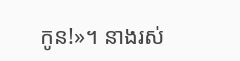កូន!»។ នាងរស់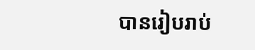បានរៀបរាប់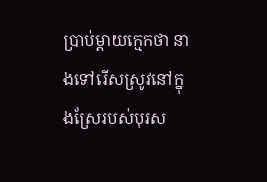ប្រាប់ម្ដាយក្មេកថា នាងទៅរើសស្រូវនៅក្នុងស្រែរបស់បុរស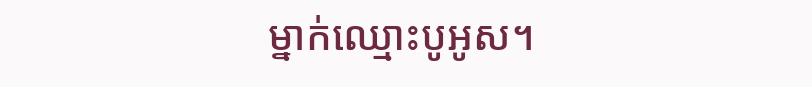ម្នាក់ឈ្មោះបូអូស។